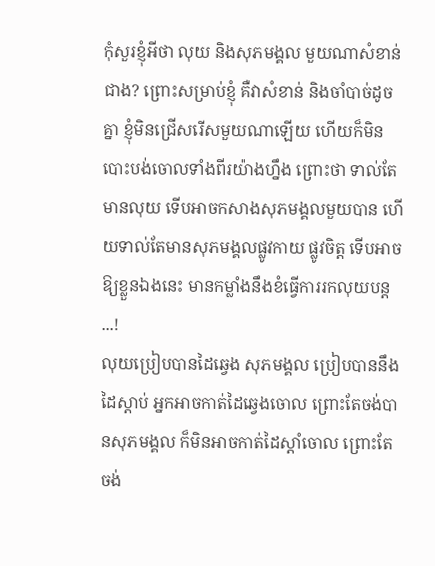កុំសួរខ្ញុំអីថា លុយ និងសុភមង្គល មួយណាសំខាន់ជាង? ព្រោះសម្រាប់ខ្ញុំ គឺវាសំខាន់ និងចាំបាច់ដូចគ្នា ខ្ញុំមិនជ្រើសរើសមួយណាឡើយ ហើយក៏មិនបោះបង់ចោលទាំងពីរយ៉ាងហ្នឹង ព្រោះថា ទាល់តែមានលុយ ទើបអាចកសាងសុភមង្គលមួយបាន ហើយទាល់តែមានសុភមង្គលផ្លូវកាយ ផ្លូវចិត្ត ទើបអាចឱ្យខ្លួនឯងនេះ មានកម្លាំងនឹងខំធ្វើការរកលុយបន្ត ...!
លុយប្រៀបបានដៃឆ្វេង សុភមង្គល ប្រៀបបាននឹងដៃស្ដាប់ អ្នកអាចកាត់ដៃឆ្វេងចោល ព្រោះតែចង់បានសុភមង្គល ក៏មិនអាចកាត់ដៃស្ដាំចោល ព្រោះតែចង់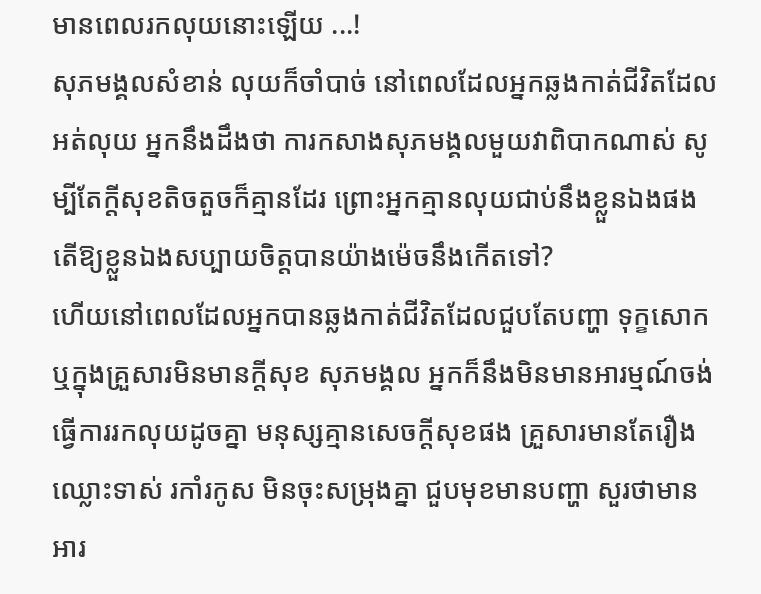មានពេលរកលុយនោះឡើយ ...!
សុភមង្គលសំខាន់ លុយក៏ចាំបាច់ នៅពេលដែលអ្នកឆ្លងកាត់ជីវិតដែលអត់លុយ អ្នកនឹងដឹងថា ការកសាងសុភមង្គលមួយវាពិបាកណាស់ សូម្បីតែក្ដីសុខតិចតួចក៏គ្មានដែរ ព្រោះអ្នកគ្មានលុយជាប់នឹងខ្លួនឯងផង តើឱ្យខ្លួនឯងសប្បាយចិត្តបានយ៉ាងម៉េចនឹងកើតទៅ?
ហើយនៅពេលដែលអ្នកបានឆ្លងកាត់ជីវិតដែលជួបតែបញ្ហា ទុក្ខសោក ឬក្នុងគ្រួសារមិនមានក្ដីសុខ សុភមង្គល អ្នកក៏នឹងមិនមានអារម្មណ៍ចង់ធ្វើការរកលុយដូចគ្នា មនុស្សគ្មានសេចក្ដីសុខផង គ្រួសារមានតែរឿងឈ្លោះទាស់ រកាំរកូស មិនចុះសម្រុងគ្នា ជួបមុខមានបញ្ហា សួរថាមានអារ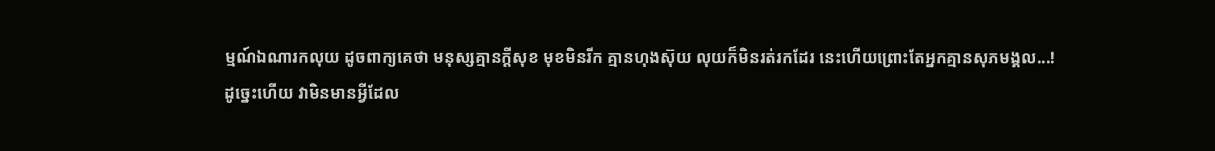ម្មណ៍ឯណារកលុយ ដូចពាក្យគេថា មនុស្សគ្មានក្ដីសុខ មុខមិនរីក គ្មានហុងស៊ុយ លុយក៏មិនរត់រកដែរ នេះហើយព្រោះតែអ្នកគ្មានសុភមង្គល...!
ដូច្នេះហើយ វាមិនមានអ្វីដែល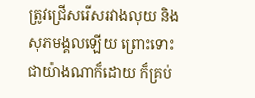ត្រូវជ្រើសរើសរវាងលុយ និងសុភមង្គលឡើយ ព្រោះទោះជាយ៉ាងណាក៏ដោយ ក៏គ្រប់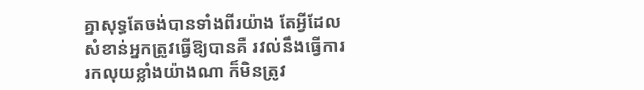គ្នាសុទ្ធតែចង់បានទាំងពីរយ៉ាង តែអ្វីដែលសំខាន់អ្នកត្រូវធ្វើឱ្យបានគឺ រវល់នឹងធ្វើការរកលុយខ្លាំងយ៉ាងណា ក៏មិនត្រូវ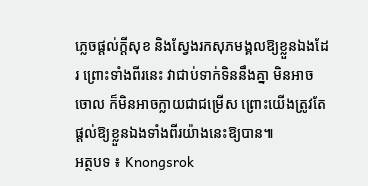ភ្លេចផ្ដល់ក្ដីសុខ និងស្វែងរកសុភមង្គលឱ្យខ្លួនឯងដែរ ព្រោះទាំងពីរនេះ វាជាប់ទាក់ទិននឹងគ្នា មិនអាចចោល ក៏មិនអាចក្លាយជាជម្រើស ព្រោះយើងត្រូវតែផ្ដល់ឱ្យខ្លួនឯងទាំងពីរយ៉ាងនេះឱ្យបាន៕
អត្ថបទ ៖ Knongsrok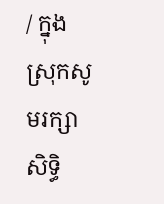/ ក្នុងស្រុកសូមរក្សាសិទ្ធិ